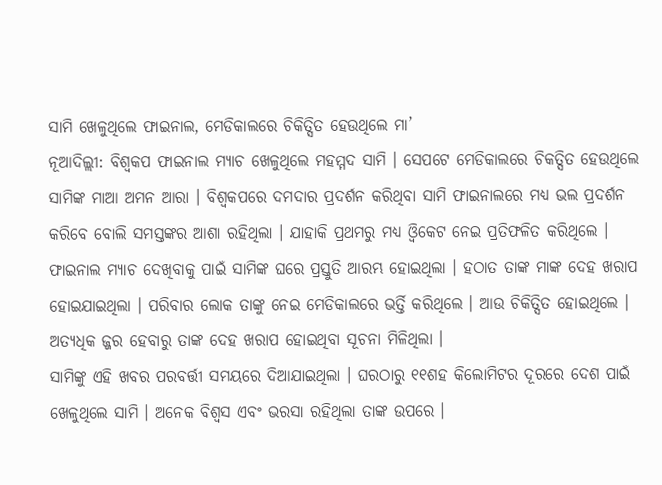ସାମି ଖେଳୁଥିଲେ ଫାଇନାଲ, ମେଡିକାଲରେ ଚିକିତ୍ସିତ ହେଉଥିଲେ ମା’
ନୂଆଦିଲ୍ଲୀ: ବିଶ୍ବକପ ଫାଇନାଲ ମ୍ୟାଚ ଖେଳୁଥିଲେ ମହମ୍ମଦ ସାମି । ସେପଟେ ମେଡିକାଲରେ ଚିକତ୍ସିତ ହେଉଥିଲେ ସାମିଙ୍କ ମାଆ ଅମନ ଆରା । ବିଶ୍ବକପରେ ଦମଦାର ପ୍ରଦର୍ଶନ କରିଥିବା ସାମି ଫାଇନାଲରେ ମଧ୍ୟ ଭଲ ପ୍ରଦର୍ଶନ କରିବେ ବୋଲି ସମସ୍ତଙ୍କର ଆଶା ରହିଥିଲା । ଯାହାକି ପ୍ରଥମରୁ ମଧ୍ୟ ଓ୍ବିକେଟ ନେଇ ପ୍ରତିଫଳିତ କରିଥିଲେ । ଫାଇନାଲ ମ୍ୟାଚ ଦେଖିବାକୁ ପାଇଁ ସାମିଙ୍କ ଘରେ ପ୍ରସ୍ତୁତି ଆରମ୍ଭ ହୋଇଥିଲା । ହଠାତ ତାଙ୍କ ମାଙ୍କ ଦେହ ଖରାପ ହୋଇଯାଇଥିଲା । ପରିବାର ଲୋକ ତାଙ୍କୁ ନେଇ ମେଡିକାଲରେ ଭର୍ତ୍ତି କରିଥିଲେ । ଆଉ ଚିକିତ୍ସିତ ହୋଇଥିଲେ । ଅତ୍ୟଧିକ ଜ୍ଜର ହେବାରୁ ତାଙ୍କ ଦେହ ଖରାପ ହୋଇଥିବା ସୂଚନା ମିଳିଥିଲା ।
ସାମିଙ୍କୁ ଏହି ଖବର ପରବର୍ତ୍ତୀ ସମୟରେ ଦିଆଯାଇଥିଲା । ଘରଠାରୁ ୧୧ଶହ କିଲୋମିଟର ଦୂରରେ ଦେଶ ପାଇଁ ଖେଳୁଥିଲେ ସାମି । ଅନେକ ବିଶ୍ବସ ଏବଂ ଭରସା ରହିଥିଲା ତାଙ୍କ ଉପରେ ।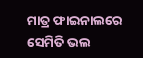ମାତ୍ର ଫାଇନାଲରେ ସେମିତି ଭଲ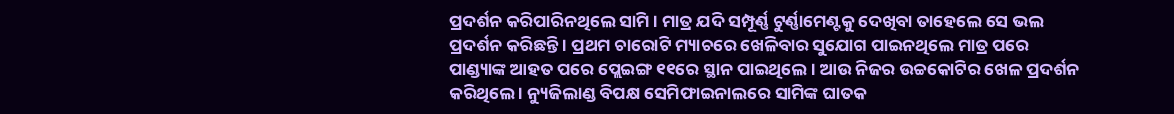ପ୍ରଦର୍ଶନ କରିପାରିନଥିଲେ ସାମି । ମାତ୍ର ଯଦି ସମ୍ପୂର୍ଣ୍ଣ ଟୁର୍ଣ୍ଣାମେଣ୍ଟକୁ ଦେଖିବା ତାହେଲେ ସେ ଭଲ ପ୍ରଦର୍ଶନ କରିଛନ୍ତି । ପ୍ରଥମ ଚାରୋଟି ମ୍ୟାଚରେ ଖେଳିବାର ସୁଯୋଗ ପାଇନଥିଲେ ମାତ୍ର ପରେ ପାଣ୍ଡ୍ୟାଙ୍କ ଆହତ ପରେ ପ୍ଲେଇଙ୍ଗ ୧୧ରେ ସ୍ଥାନ ପାଇଥିଲେ । ଆଉ ନିଜର ଉଚ୍ଚକୋଟିର ଖେଳ ପ୍ରଦର୍ଶନ କରିଥିଲେ । ନ୍ୟୁଜିଲାଣ୍ଡ ବିପକ୍ଷ ସେମିଫାଇନାଲରେ ସାମିଙ୍କ ଘାତକ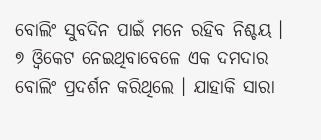ବୋଲିଂ ସୁବଦିନ ପାଇଁ ମନେ ରହିବ ନିଶ୍ଚୟ । ୭ ଓ୍ବିକେଟ ନେଇଥିବାବେଳେ ଏକ ଦମଦାର ବୋଲିଂ ପ୍ରଦର୍ଶନ କରିଥିଲେ । ଯାହାକି ସାରା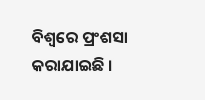ବିଶ୍ବରେ ପ୍ରଂଶସା କରାଯାଇଛି ।